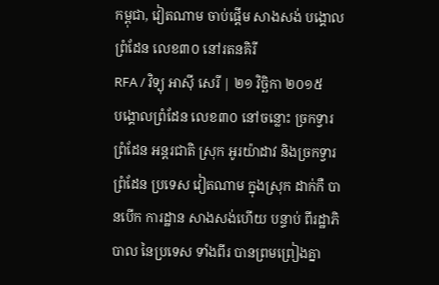កម្ពុជា, វៀតណាម ចាប់ផ្ដើម សាងសង់ បង្គោល ព្រំដែន លេខ៣០ នៅរតនគិរី
RFA / វិទ្យុ អាស៊ី សេរី | ២១ វិច្ឆិកា ២០១៥
បង្គោលព្រំដែន លេខ៣០ នៅចន្លោះ ច្រកទ្វារ ព្រំដែន អន្តរជាតិ ស្រុក អូរយ៉ាដាវ និងច្រកទ្វារ ព្រំដែន ប្រទេស វៀតណាម ក្នុងស្រុក ដាក់កឺ បានបើក ការដ្ឋាន សាងសង់ហើយ បន្ទាប់ ពីរដ្ឋាភិបាល នៃប្រទេស ទាំងពីរ បានព្រមព្រៀងគ្នា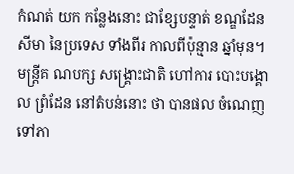កំណត់ យក កន្លែងនោះ ជាខ្សែបន្ទាត់ ខណ្ឌដែន សីមា នៃប្រទេស ទាំងពីរ កាលពីប៉ុន្មាន ឆ្នាំមុន។ មន្ត្រីគ ណបក្ស សង្គ្រោះជាតិ ហៅការ បោះបង្គោល ព្រំដែន នៅតំបន់នោះ ថា បានផល ចំណេញ ទៅភា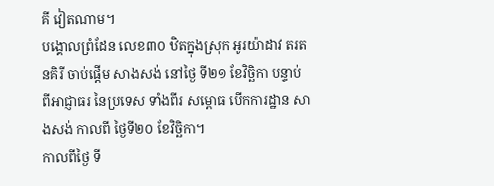គី វៀតណាម។
បង្គោលព្រំដែន លេខ៣០ ឋិតក្នុងស្រុក អូរយ៉ាដាវ តរតនគិរី ចាប់ផ្ដើម សាងសង់ នៅថ្ងៃ ទី២១ ខែវិច្ឆិកា បន្ទាប់ ពីអាជ្ញាធរ នៃប្រទេស ទាំងពីរ សម្ពោធ បើកការដ្ឋាន សាងសង់ កាលពី ថ្ងៃទី២០ ខែវិច្ឆិកា។
កាលពីថ្ងៃ ទី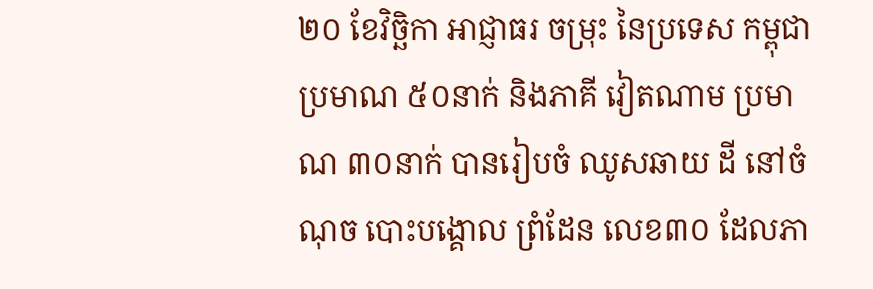២០ ខែវិច្ឆិកា អាជ្ញាធរ ចម្រុះ នៃប្រទេស កម្ពុជា ប្រមាណ ៥០នាក់ និងភាគី វៀតណាម ប្រមាណ ៣០នាក់ បានរៀបចំ ឈូសឆាយ ដី នៅចំណុច បោះបង្គោល ព្រំដែន លេខ៣០ ដែលភា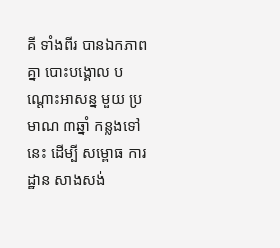គី ទាំងពីរ បានឯកភាពគ្នា បោះបង្គោល បណ្ដោះអាសន្ន មួយ ប្រមាណ ៣ឆ្នាំ កន្លងទៅនេះ ដើម្បី សម្ពោធ ការដ្ឋាន សាងសង់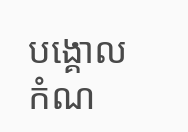បង្គោលកំណ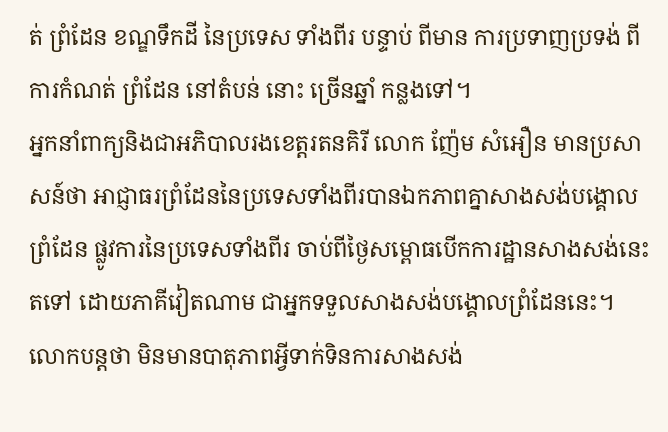ត់ ព្រំដែន ខណ្ឌទឹកដី នៃប្រទេស ទាំងពីរ បន្ទាប់ ពីមាន ការប្រទាញប្រទង់ ពីការកំណត់ ព្រំដែន នៅតំបន់ នោះ ច្រើនឆ្នាំ កន្លងទៅ។
អ្នកនាំពាក្យនិងជាអភិបាលរងខេត្តរតនគិរី លោក ញ៉ែម សំអឿន មានប្រសាសន៍ថា អាជ្ញាធរព្រំដែននៃប្រទេសទាំងពីរបានឯកភាពគ្នាសាងសង់បង្គោលព្រំដែន ផ្លូវការនៃប្រទេសទាំងពីរ ចាប់ពីថ្ងៃសម្ពោធបើកការដ្ឋានសាងសង់នេះតទៅ ដោយភាគីវៀតណាម ជាអ្នកទទួលសាងសង់បង្គោលព្រំដែននេះ។
លោកបន្តថា មិនមានបាតុភាពអ្វីទាក់ទិនការសាងសង់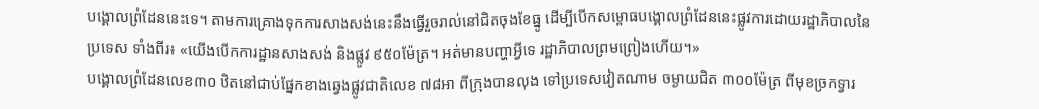បង្គោលព្រំដែននេះទេ។ តាមការគ្រោងទុកការសាងសង់នេះនឹងធ្វើរួចរាល់នៅជិតចុងខែធ្នូ ដើម្បីបើកសម្ពោធបង្គោលព្រំដែននេះផ្លូវការដោយរដ្ឋាភិបាលនៃប្រទេស ទាំងពីរ៖ «យើងបើកការដ្ឋានសាងសង់ និងផ្លូវ ៩៥០ម៉ែត្រ។ អត់មានបញ្ហាអ្វីទេ រដ្ឋាភិបាលព្រមព្រៀងហើយ។»
បង្គោលព្រំដែនលេខ៣០ ឋិតនៅជាប់ផ្នែកខាងឆ្វេងផ្លូវជាតិលេខ ៧៨អា ពីក្រុងបានលុង ទៅប្រទេសវៀតណាម ចម្ងាយជិត ៣០០ម៉ែត្រ ពីមុខច្រកទ្វារ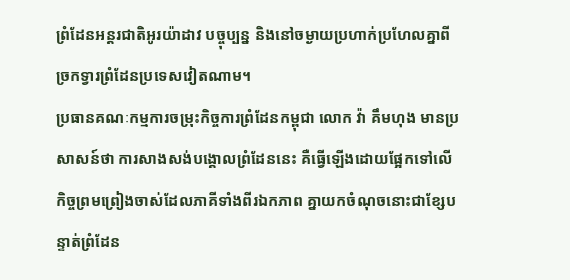ព្រំដែនអន្តរជាតិអូរយ៉ាដាវ បច្ចុប្បន្ន និងនៅចម្ងាយប្រហាក់ប្រហែលគ្នាពីច្រកទ្វារព្រំដែនប្រទេសវៀតណាម។
ប្រធានគណៈកម្មការចម្រុះកិច្ចការព្រំដែនកម្ពុជា លោក វ៉ា គឹមហុង មានប្រសាសន៍ថា ការសាងសង់បង្គោលព្រំដែននេះ គឺធ្វើឡើងដោយផ្អែកទៅលើកិច្ចព្រមព្រៀងចាស់ដែលភាគីទាំងពីរឯកភាព គ្នាយកចំណុចនោះជាខ្សែបន្ទាត់ព្រំដែន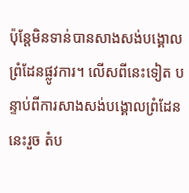ប៉ុន្តែមិនទាន់បានសាងសង់បង្គោលព្រំដែនផ្លូវការ។ លើសពីនេះទៀត បន្ទាប់ពីការសាងសង់បង្គោលព្រំដែននេះរួច តំប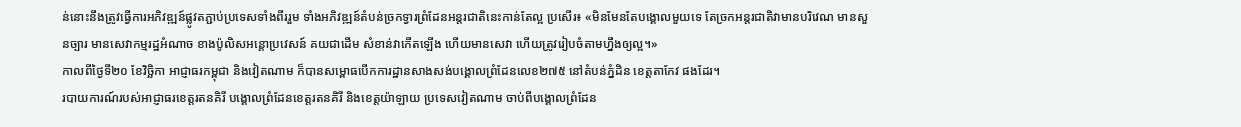ន់នោះនឹងត្រូវធ្វើការអភិវឌ្ឍន៍ផ្លូវតភ្ជាប់ប្រទេសទាំងពីររួម ទាំងអភិវឌ្ឍន៍តំបន់ច្រកទ្វារព្រំដែនអន្តរជាតិនេះកាន់តែល្អ ប្រសើរ៖ «មិនមែនតែបង្គោលមួយទេ តែច្រកអន្តរជាតិវាមានបរិវេណ មានសួនច្បារ មានសេវាកម្មរដ្ឋអំណាច ខាងប៉ូលិសអន្តោប្រវេសន៍ គយជាដើម សំខាន់វាកើតឡើង ហើយមានសេវា ហើយត្រូវរៀបចំតាមហ្នឹងឲ្យល្អ។»
កាលពីថ្ងៃទី២០ ខែវិច្ឆិកា អាជ្ញាធរកម្ពុជា និងវៀតណាម ក៏បានសម្ពោធបើកការដ្ឋានសាងសង់បង្គោលព្រំដែនលេខ២៧៥ នៅតំបន់ភ្នំដិន ខេត្តតាកែវ ផងដែរ។
របាយការណ៍របស់អាជ្ញាធរខេត្តរតនគិរី បង្គោលព្រំដែនខេត្តរតនគិរី និងខេត្តយ៉ាឡាយ ប្រទេសវៀតណាម ចាប់ពីបង្គោលព្រំដែន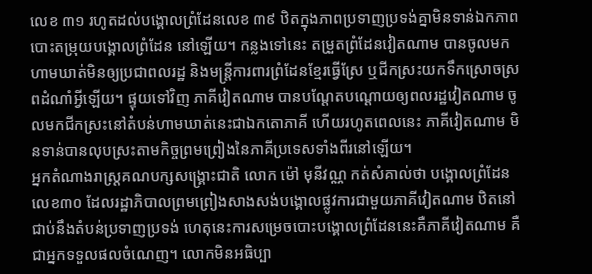លេខ ៣១ រហូតដល់បង្គោលព្រំដែនលេខ ៣៩ ឋិតក្នុងភាពប្រទាញប្រទង់គ្នាមិនទាន់ឯកភាពបោះតម្រុយបង្គោលព្រំដែន នៅឡើយ។ កន្លងទៅនេះ តម្រួតព្រំដែនវៀតណាម បានចូលមកហាមឃាត់មិនឲ្យប្រជាពលរដ្ឋ និងមន្ត្រីការពារព្រំដែនខ្មែរធ្វើស្រែ ឬជីកស្រះយកទឹកស្រោចស្រពដំណាំអ្វីឡើយ។ ផ្ទុយទៅវិញ ភាគីវៀតណាម បានបណ្ដែតបណ្ដោយឲ្យពលរដ្ឋវៀតណាម ចូលមកជីកស្រះនៅតំបន់ហាមឃាត់នេះជាឯកតោភាគី ហើយរហូតពេលនេះ ភាគីវៀតណាម មិនទាន់បានលុបស្រះតាមកិច្ចព្រមព្រៀងនៃភាគីប្រទេសទាំងពីរនៅឡើយ។
អ្នកតំណាងរាស្ត្រគណបក្សសង្គ្រោះជាតិ លោក ម៉ៅ មុនីវណ្ណ កត់សំគាល់ថា បង្គោលព្រំដែនលេខ៣០ ដែលរដ្ឋាភិបាលព្រមព្រៀងសាងសង់បង្គោលផ្លូវការជាមួយភាគីវៀតណាម ឋិតនៅជាប់នឹងតំបន់ប្រទាញប្រទង់ ហេតុនេះការសម្រេចបោះបង្គោលព្រំដែននេះគឺភាគីវៀតណាម គឺជាអ្នកទទួលផលចំណេញ។ លោកមិនអធិប្បា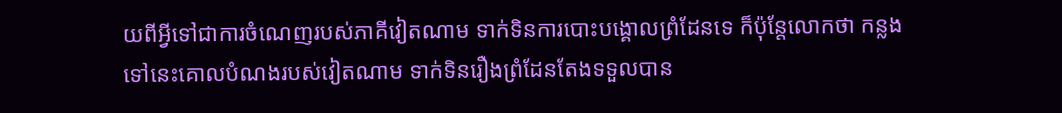យពីអ្វីទៅជាការចំណេញរបស់ភាគីវៀតណាម ទាក់ទិនការបោះបង្គោលព្រំដែនទេ ក៏ប៉ុន្តែលោកថា កន្លងទៅនេះគោលបំណងរបស់វៀតណាម ទាក់ទិនរឿងព្រំដែនតែងទទួលបាន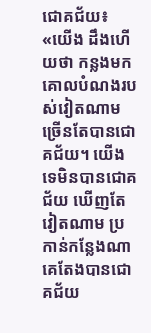ជោគជ័យ៖ «យើង ដឹងហើយថា កន្លងមកគោលបំណងរបស់វៀតណាមច្រើនតែបានជោគជ័យ។ យើងទេមិនបានជោគជ័យ ឃើញតែវៀតណាម ប្រកាន់កន្លែងណាគេតែងបានជោគជ័យ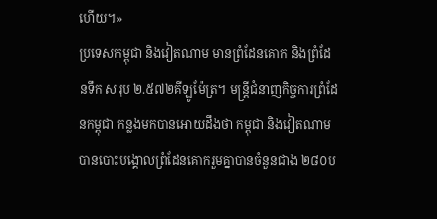ហើយ។»
ប្រទេសកម្ពុជា និងវៀតណាម មានព្រំដែនគោក និងព្រំដែនទឹក សរុប ២.៥៧២គីឡូម៉ែត្រ។ មន្ត្រីជំនាញកិច្ចការព្រំដែនកម្ពុជា កន្លងមកបានអោយដឹងថា កម្ពុជា និងវៀតណាម បានបោះបង្គោលព្រំដែនគោករួមគ្នាបានចំនួនជាង ២៨០ប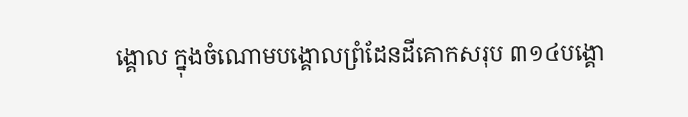ង្គោល ក្នុងចំណោមបង្គោលព្រំដែនដីគោកសរុប ៣១៤បង្គោ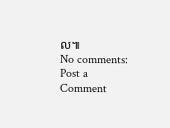ល៕
No comments:
Post a Comment